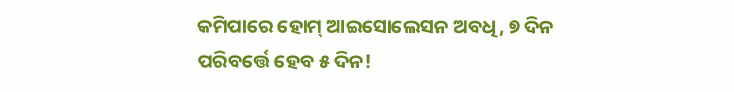କମିପାରେ ହୋମ୍ ଆଇସୋଲେସନ ଅବଧି, ୭ ଦିନ ପରିବର୍ତ୍ତେ ହେବ ୫ ଦିନ!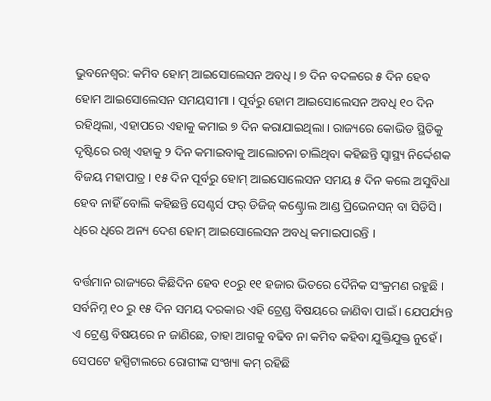ଭୁବନେଶ୍ୱର: କମିବ ହୋମ୍ ଆଇସୋଲେସନ ଅବଧି । ୭ ଦିନ ବଦଳରେ ୫ ଦିନ ହେବ ହୋମ ଆଇସୋଲେସନ ସମୟସୀମା । ପୂର୍ବରୁ ହୋମ ଆଇସୋଲେସନ ଅବଧି ୧୦ ଦିନ ରହିଥିଲା, ଏହାପରେ ଏହାକୁ କମାଇ ୭ ଦିନ କରାଯାଇଥିଲା । ରାଜ୍ୟରେ କୋଭିଡ ସ୍ଥିତିକୁ ଦୃଷ୍ଟିରେ ରଖି ଏହାକୁ ୨ ଦିନ କମାଇବାକୁ ଆଲୋଚନା ଚାଲିଥିବା କହିଛନ୍ତି ସ୍ୱାସ୍ଥ୍ୟ ନିର୍ଦ୍ଦେଶକ ବିଜୟ ମହାପାତ୍ର । ୧୫ ଦିନ ପୂର୍ବରୁ ହୋମ୍ ଆଇସୋଲେସନ ସମୟ ୫ ଦିନ କଲେ ଅସୁବିଧା ହେବ ନାହିଁ ବୋଲି କହିଛନ୍ତି ସେଣ୍ଟର୍ସ ଫର୍ ଡିଜିଜ୍ କଣ୍ଟ୍ରୋଲ ଆଣ୍ଡ ପ୍ରିଭେନସନ୍ ବା ସିଡିସି । ଧିରେ ଧିରେ ଅନ୍ୟ ଦେଶ ହୋମ୍ ଆଇସୋଲେସନ ଅବଧି କମାଇପାରନ୍ତି ।

ବର୍ତ୍ତମାନ ରାଜ୍ୟରେ କିଛିଦିନ ହେବ ୧୦ରୁ ୧୧ ହଜାର ଭିତରେ ଦୈନିକ ସଂକ୍ରମଣ ରହୁଛି । ସର୍ବନିମ୍ନ ୧୦ ରୁ ୧୫ ଦିନ ସମୟ ଦରକାର ଏହି ଟ୍ରେଣ୍ଡ ବିଷୟରେ ଜାଣିବା ପାଇଁ । ଯେପର୍ଯ୍ୟନ୍ତ ଏ ଟ୍ରେଣ୍ଡ ବିଷୟରେ ନ ଜାଣିଛେ, ତାହା ଆଗକୁ ବଢିବ ନା କମିବ କହିବା ଯୁକ୍ତିଯୁକ୍ତ ନୁହେଁ । ସେପଟେ ହସ୍ପିଟାଲରେ ରୋଗୀଙ୍କ ସଂଖ୍ୟା କମ୍ ରହିଛି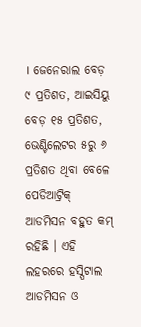। ଜେନେରାଲ ବେଡ଼ ୯ ପ୍ରତିଶତ, ଆଇସିୟୁ ବେଡ଼ ୧୫ ପ୍ରତିଶତ, ଭେଣ୍ଟିଲେଟର ୫ରୁ ୬ ପ୍ରତିଶତ ଥିବା ବେଳେ ପେଡିଆଟ୍ରିକ୍ ଆଡମିସନ ବହୁତ କମ୍ ରହିଛି । ଏହି ଲହରରେ ହସ୍ପିଟାଲ ଆଡମିସନ ଓ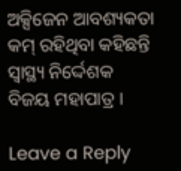ଅକ୍ସିଜେନ ଆବଶ୍ୟକତା କମ୍‌ ରହିଥିବା କହିଛନ୍ତି ସ୍ୱାସ୍ଥ୍ୟ ନିର୍ଦ୍ଦେଶକ ବିଜୟ ମହାପାତ୍ର ।

Leave a Reply